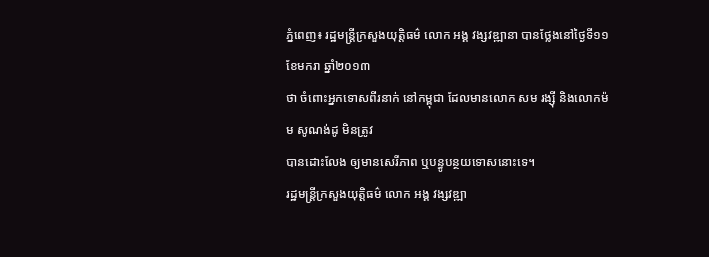ភ្នំពេញ៖ រដ្ឋមន្រ្តីក្រសួងយុត្តិធម៌ លោក អង្គ វង្សវឌ្ឍានា បានថ្លែងនៅថ្ងៃទី១១ ខែមករា ឆ្នាំ២០១៣
ថា ចំពោះអ្នកទោសពីរនាក់ នៅកម្ពុជា ដែលមានលោក សម រង្ស៊ី និងលោកម៉ម សូណង់ដូ មិនត្រូវ
បានដោះលែង ឲ្យមានសេរីភាព ឬបន្ធូបន្ថយទោសនោះទេ។
រដ្ឋមន្រ្តីក្រសួងយុត្តិធម៌ លោក អង្គ វង្សវឌ្ឍា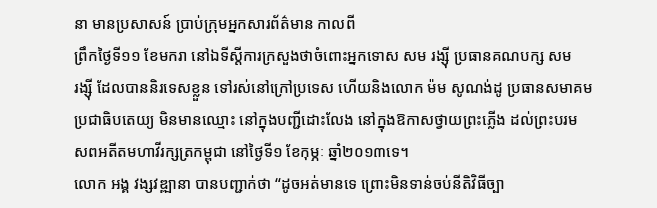នា មានប្រសាសន៍ ប្រាប់ក្រុមអ្នកសារព័ត៌មាន កាលពី
ព្រឹកថ្ងៃទី១១ ខែមករា នៅឯទីស្តីការក្រសួងថាចំពោះអ្នកទោស សម រង្ស៊ី ប្រធានគណបក្ស សម
រង្ស៊ី ដែលបាននិរទេសខ្លួន ទៅរស់នៅក្រៅប្រទេស ហើយនិងលោក ម៉ម សូណង់ដូ ប្រធានសមាគម
ប្រជាធិបតេយ្យ មិនមានឈ្មោះ នៅក្នុងបញ្ជីដោះលែង នៅក្នុងឱកាសថ្វាយព្រះភ្លើង ដល់ព្រះបរម
សពអតីតមហាវីរក្សត្រកម្ពុជា នៅថ្ងៃទី១ ខែកុម្ភៈ ឆ្នាំ២០១៣ទេ។
លោក អង្គ វង្សវឌ្ឍានា បានបញ្ជាក់ថា “ដូចអត់មានទេ ព្រោះមិនទាន់ចប់នីតិវិធីច្បា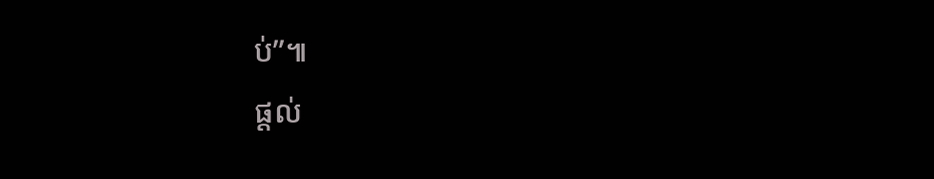ប់”៕
ផ្តល់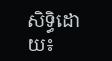សិទ្ធិដោយ៖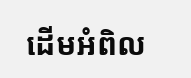ដើមអំពិល